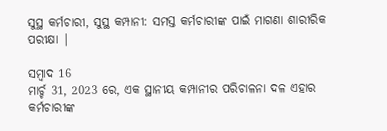ସୁସ୍ଥ କର୍ମଚାରୀ, ସୁସ୍ଥ କମ୍ପାନୀ: ସମସ୍ତ କର୍ମଚାରୀଙ୍କ ପାଇଁ ମାଗଣା ଶାରୀରିକ ପରୀକ୍ଷା |

ସମ୍ବାଦ 16
ମାର୍ଚ୍ଚ 31, 2023 ରେ, ଏକ ସ୍ଥାନୀୟ କମ୍ପାନୀର ପରିଚାଳନା ଦଳ ଏହାର କର୍ମଚାରୀଙ୍କ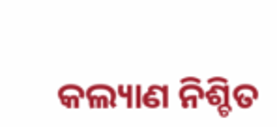କଲ୍ୟାଣ ନିଶ୍ଚିତ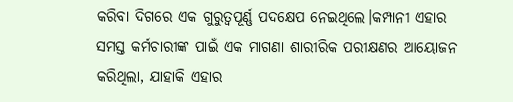କରିବା ଦିଗରେ ଏକ ଗୁରୁତ୍ୱପୂର୍ଣ୍ଣ ପଦକ୍ଷେପ ନେଇଥିଲେ।କମ୍ପାନୀ ଏହାର ସମସ୍ତ କର୍ମଚାରୀଙ୍କ ପାଇଁ ଏକ ମାଗଣା ଶାରୀରିକ ପରୀକ୍ଷଣର ଆୟୋଜନ କରିଥିଲା, ଯାହାକି ଏହାର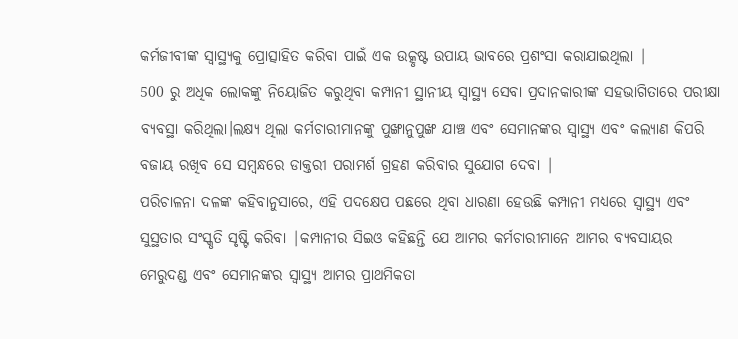କର୍ମଜୀବୀଙ୍କ ସ୍ୱାସ୍ଥ୍ୟକୁ ପ୍ରୋତ୍ସାହିତ କରିବା ପାଇଁ ଏକ ଉତ୍କୃଷ୍ଟ ଉପାୟ ଭାବରେ ପ୍ରଶଂସା କରାଯାଇଥିଲା |
500 ରୁ ଅଧିକ ଲୋକଙ୍କୁ ନିୟୋଜିତ କରୁଥିବା କମ୍ପାନୀ ସ୍ଥାନୀୟ ସ୍ୱାସ୍ଥ୍ୟ ସେବା ପ୍ରଦାନକାରୀଙ୍କ ସହଭାଗିତାରେ ପରୀକ୍ଷା ବ୍ୟବସ୍ଥା କରିଥିଲା।ଲକ୍ଷ୍ୟ ଥିଲା କର୍ମଚାରୀମାନଙ୍କୁ ପୁଙ୍ଖାନୁପୁଙ୍ଖ ଯାଞ୍ଚ ଏବଂ ସେମାନଙ୍କର ସ୍ୱାସ୍ଥ୍ୟ ଏବଂ କଲ୍ୟାଣ କିପରି ବଜାୟ ରଖିବ ସେ ସମ୍ବନ୍ଧରେ ଡାକ୍ତରୀ ପରାମର୍ଶ ଗ୍ରହଣ କରିବାର ସୁଯୋଗ ଦେବା |
ପରିଚାଳନା ଦଳଙ୍କ କହିବାନୁସାରେ, ଏହି ପଦକ୍ଷେପ ପଛରେ ଥିବା ଧାରଣା ହେଉଛି କମ୍ପାନୀ ମଧ୍ୟରେ ସ୍ୱାସ୍ଥ୍ୟ ଏବଂ ସୁସ୍ଥତାର ସଂସ୍କୃତି ସୃଷ୍ଟି କରିବା |କମ୍ପାନୀର ସିଇଓ କହିଛନ୍ତି ଯେ ଆମର କର୍ମଚାରୀମାନେ ଆମର ବ୍ୟବସାୟର ମେରୁଦଣ୍ଡ ଏବଂ ସେମାନଙ୍କର ସ୍ୱାସ୍ଥ୍ୟ ଆମର ପ୍ରାଥମିକତା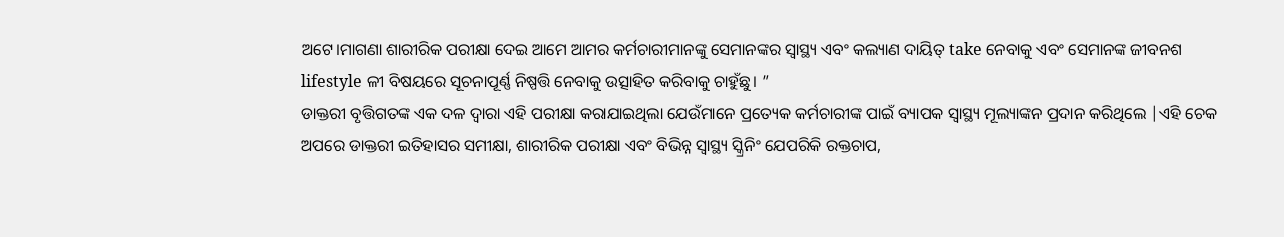ଅଟେ।ମାଗଣା ଶାରୀରିକ ପରୀକ୍ଷା ଦେଇ ଆମେ ଆମର କର୍ମଚାରୀମାନଙ୍କୁ ସେମାନଙ୍କର ସ୍ୱାସ୍ଥ୍ୟ ଏବଂ କଲ୍ୟାଣ ଦାୟିତ୍ take ନେବାକୁ ଏବଂ ସେମାନଙ୍କ ଜୀବନଶ lifestyle ଳୀ ବିଷୟରେ ସୂଚନାପୂର୍ଣ୍ଣ ନିଷ୍ପତ୍ତି ନେବାକୁ ଉତ୍ସାହିତ କରିବାକୁ ଚାହୁଁଛୁ। ”
ଡାକ୍ତରୀ ବୃତ୍ତିଗତଙ୍କ ଏକ ଦଳ ଦ୍ୱାରା ଏହି ପରୀକ୍ଷା କରାଯାଇଥିଲା ଯେଉଁମାନେ ପ୍ରତ୍ୟେକ କର୍ମଚାରୀଙ୍କ ପାଇଁ ବ୍ୟାପକ ସ୍ୱାସ୍ଥ୍ୟ ମୂଲ୍ୟାଙ୍କନ ପ୍ରଦାନ କରିଥିଲେ |ଏହି ଚେକ ଅପରେ ଡାକ୍ତରୀ ଇତିହାସର ସମୀକ୍ଷା, ଶାରୀରିକ ପରୀକ୍ଷା ଏବଂ ବିଭିନ୍ନ ସ୍ୱାସ୍ଥ୍ୟ ସ୍କ୍ରିନିଂ ଯେପରିକି ରକ୍ତଚାପ,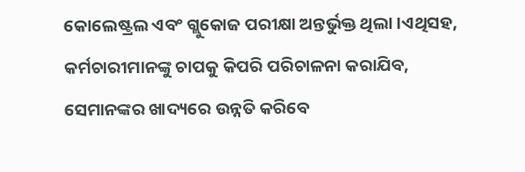କୋଲେଷ୍ଟ୍ରଲ ଏବଂ ଗ୍ଲୁକୋଜ ପରୀକ୍ଷା ଅନ୍ତର୍ଭୁକ୍ତ ଥିଲା।ଏଥିସହ, କର୍ମଚାରୀମାନଙ୍କୁ ଚାପକୁ କିପରି ପରିଚାଳନା କରାଯିବ, ସେମାନଙ୍କର ଖାଦ୍ୟରେ ଉନ୍ନତି କରିବେ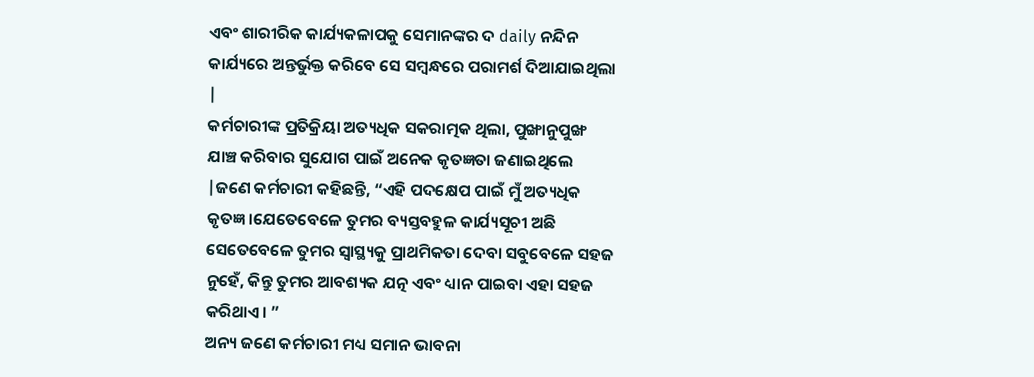ଏବଂ ଶାରୀରିକ କାର୍ଯ୍ୟକଳାପକୁ ସେମାନଙ୍କର ଦ daily ନନ୍ଦିନ କାର୍ଯ୍ୟରେ ଅନ୍ତର୍ଭୁକ୍ତ କରିବେ ସେ ସମ୍ବନ୍ଧରେ ପରାମର୍ଶ ଦିଆଯାଇଥିଲା |
କର୍ମଚାରୀଙ୍କ ପ୍ରତିକ୍ରିୟା ଅତ୍ୟଧିକ ସକରାତ୍ମକ ଥିଲା, ପୁଙ୍ଖାନୁପୁଙ୍ଖ ଯାଞ୍ଚ କରିବାର ସୁଯୋଗ ପାଇଁ ଅନେକ କୃତଜ୍ଞତା ଜଣାଇଥିଲେ |ଜଣେ କର୍ମଚାରୀ କହିଛନ୍ତି, “ଏହି ପଦକ୍ଷେପ ପାଇଁ ମୁଁ ଅତ୍ୟଧିକ କୃତଜ୍ଞ।ଯେତେବେଳେ ତୁମର ବ୍ୟସ୍ତବହୁଳ କାର୍ଯ୍ୟସୂଚୀ ଅଛି ସେତେବେଳେ ତୁମର ସ୍ୱାସ୍ଥ୍ୟକୁ ପ୍ରାଥମିକତା ଦେବା ସବୁବେଳେ ସହଜ ନୁହେଁ, କିନ୍ତୁ ତୁମର ଆବଶ୍ୟକ ଯତ୍ନ ଏବଂ ଧ୍ୟାନ ପାଇବା ଏହା ସହଜ କରିଥାଏ। ”
ଅନ୍ୟ ଜଣେ କର୍ମଚାରୀ ମଧ୍ୟ ସମାନ ଭାବନା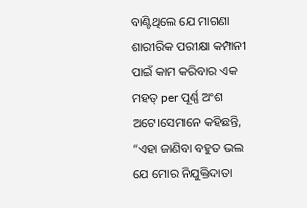ବାଣ୍ଟିଥିଲେ ଯେ ମାଗଣା ଶାରୀରିକ ପରୀକ୍ଷା କମ୍ପାନୀ ପାଇଁ କାମ କରିବାର ଏକ ମହତ୍ per ପୂର୍ଣ୍ଣ ଅଂଶ ଅଟେ।ସେମାନେ କହିଛନ୍ତି, “ଏହା ଜାଣିବା ବହୁତ ଭଲ ଯେ ମୋର ନିଯୁକ୍ତିଦାତା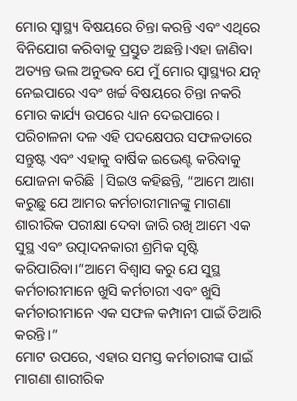ମୋର ସ୍ୱାସ୍ଥ୍ୟ ବିଷୟରେ ଚିନ୍ତା କରନ୍ତି ଏବଂ ଏଥିରେ ବିନିଯୋଗ କରିବାକୁ ପ୍ରସ୍ତୁତ ଅଛନ୍ତି।ଏହା ଜାଣିବା ଅତ୍ୟନ୍ତ ଭଲ ଅନୁଭବ ଯେ ମୁଁ ମୋର ସ୍ୱାସ୍ଥ୍ୟର ଯତ୍ନ ନେଇପାରେ ଏବଂ ଖର୍ଚ୍ଚ ବିଷୟରେ ଚିନ୍ତା ନକରି ମୋର କାର୍ଯ୍ୟ ଉପରେ ଧ୍ୟାନ ଦେଇପାରେ।
ପରିଚାଳନା ଦଳ ଏହି ପଦକ୍ଷେପର ସଫଳତାରେ ସନ୍ତୁଷ୍ଟ ଏବଂ ଏହାକୁ ବାର୍ଷିକ ଇଭେଣ୍ଟ କରିବାକୁ ଯୋଜନା କରିଛି |ସିଇଓ କହିଛନ୍ତି, “ଆମେ ଆଶା କରୁଛୁ ଯେ ଆମର କର୍ମଚାରୀମାନଙ୍କୁ ମାଗଣା ଶାରୀରିକ ପରୀକ୍ଷା ଦେବା ଜାରି ରଖି ଆମେ ଏକ ସୁସ୍ଥ ଏବଂ ଉତ୍ପାଦନକାରୀ ଶ୍ରମିକ ସୃଷ୍ଟି କରିପାରିବା।“ଆମେ ବିଶ୍ୱାସ କରୁ ଯେ ସୁସ୍ଥ କର୍ମଚାରୀମାନେ ଖୁସି କର୍ମଚାରୀ ଏବଂ ଖୁସି କର୍ମଚାରୀମାନେ ଏକ ସଫଳ କମ୍ପାନୀ ପାଇଁ ତିଆରି କରନ୍ତି।”
ମୋଟ ଉପରେ, ଏହାର ସମସ୍ତ କର୍ମଚାରୀଙ୍କ ପାଇଁ ମାଗଣା ଶାରୀରିକ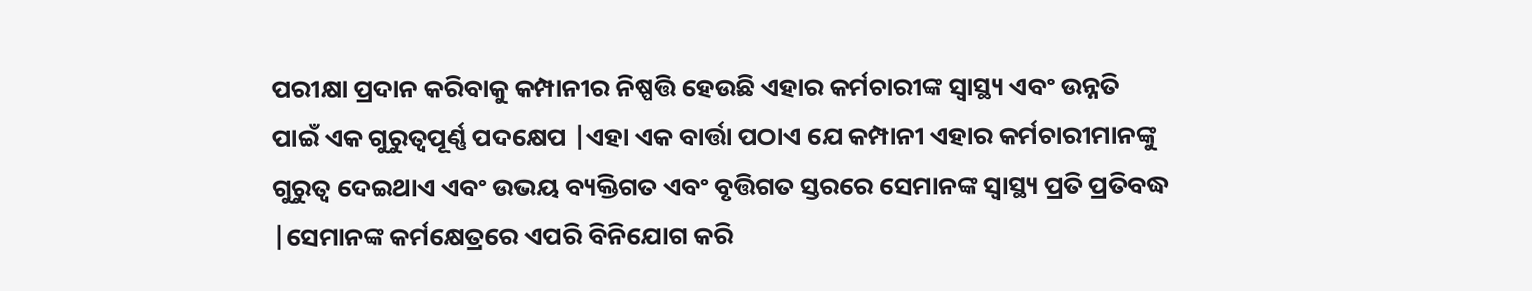ପରୀକ୍ଷା ପ୍ରଦାନ କରିବାକୁ କମ୍ପାନୀର ନିଷ୍ପତ୍ତି ହେଉଛି ଏହାର କର୍ମଚାରୀଙ୍କ ସ୍ୱାସ୍ଥ୍ୟ ଏବଂ ଉନ୍ନତି ପାଇଁ ଏକ ଗୁରୁତ୍ୱପୂର୍ଣ୍ଣ ପଦକ୍ଷେପ |ଏହା ଏକ ବାର୍ତ୍ତା ପଠାଏ ଯେ କମ୍ପାନୀ ଏହାର କର୍ମଚାରୀମାନଙ୍କୁ ଗୁରୁତ୍ୱ ଦେଇଥାଏ ଏବଂ ଉଭୟ ବ୍ୟକ୍ତିଗତ ଏବଂ ବୃତ୍ତିଗତ ସ୍ତରରେ ସେମାନଙ୍କ ସ୍ୱାସ୍ଥ୍ୟ ପ୍ରତି ପ୍ରତିବଦ୍ଧ |ସେମାନଙ୍କ କର୍ମକ୍ଷେତ୍ରରେ ଏପରି ବିନିଯୋଗ କରି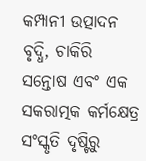କମ୍ପାନୀ ଉତ୍ପାଦନ ବୃଦ୍ଧି, ଚାକିରି ସନ୍ତୋଷ ଏବଂ ଏକ ସକରାତ୍ମକ କର୍ମକ୍ଷେତ୍ର ସଂସ୍କୃତି ଦୃଷ୍ଟିରୁ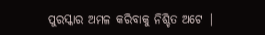ପୁରସ୍କାର ଅମଳ କରିବାକୁ ନିଶ୍ଚିତ ଅଟେ |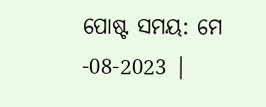ପୋଷ୍ଟ ସମୟ: ମେ -08-2023 |